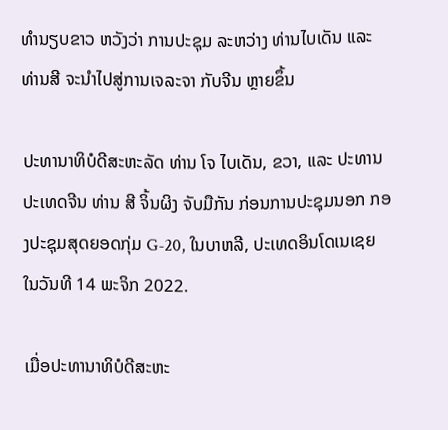ທຳນຽບຂາວ ຫວັງວ່າ ການປະຊຸມ ລະຫວ່າງ ທ່ານໄບເດັນ ແລະ ທ່ານສີ ຈະນຳໄປສູ່ການເຈລະຈາ ກັບຈີນ ຫຼາຍຂຶ້ນ

ປະທານາທິບໍດີສະຫະລັດ ທ່ານ ໂຈ ໄບເດັນ, ຂວາ, ແລະ ປະທານປະເທດຈີນ ທ່ານ ສີ ຈິ້ນຜິງ ຈັບມືກັນ ກ່ອນການປະຊຸມນອກ ກອງປະຊຸມສຸດຍອດກຸ່ມ G-20, ໃນບາຫລີ, ປະເທດອິນໂດເນເຊຍ ໃນວັນທີ 14 ພະຈິກ 2022.

ເມື່ອປະທານາທິບໍດີສະຫະ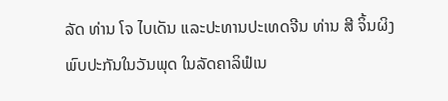ລັດ ທ່ານ ໂຈ ໄບເດັນ ແລະປະທານປະເທດຈີນ ທ່ານ ສີ ຈິ້ນຜິງ ພົບປະກັນໃນວັນພຸດ ໃນລັດຄາລິຟໍເນ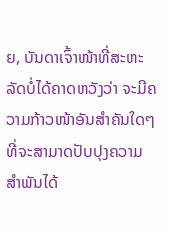ຍ, ບັນດາເຈົ້າໜ້າທີ່ສະຫະລັດບໍ່ໄດ້ຄາດຫວັງວ່າ ຈະມີຄວາມກ້າວໜ້າອັນສຳຄັນໃດໆ ທີ່ຈະສາມາດປັບປຸງຄວາມສຳພັນໄດ້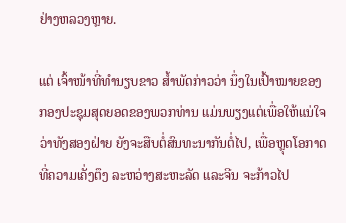ຢ່າງຫລວງຫຼາຍ.

ແຕ່ ເຈົ້າໜ້າທີ່ທຳນຽບຂາວ ສໍ້າພັດກ່າວວ່າ ນຶ່ງໃນເປົ້າໝາຍຂອງກອງປະຊຸມສຸດຍອດຂອງພວກທ່ານ ແມ່ນພຽງແຕ່ເພື່ອໃຫ້ແນ່ໃຈວ່າທັງສອງຝ່າຍ ຍັງຈະສືບຕໍ່ສົນທະນາກັນຕໍ່ໄປ, ເພື່ອຫຼຸດໂອກາດທີ່ຄວາມເຄັ່ງຕຶງ ລະຫວ່າງສະຫະລັດ ແລະຈີນ ຈະກ້າວໄປ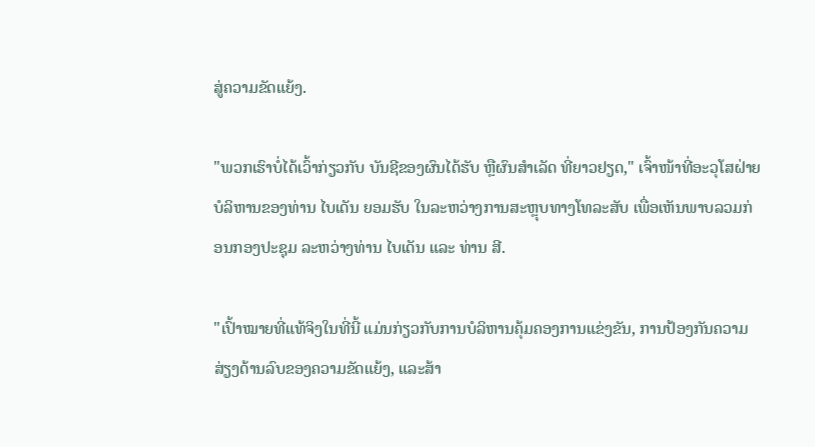ສູ່ຄວາມຂັດແຍ້ງ.

"ພວກເຮົາບໍ່ໄດ້ເວົ້າກ່ຽວກັບ ບັນຊີຂອງຜົນໄດ້ຮັບ ຫຼືຜົນສຳເລັດ ທີ່ຍາວຢຽດ," ເຈົ້າໜ້າທີ່ອະວຸໂສຝ່າຍບໍລິຫານຂອງທ່ານ ໄບເດັນ ຍອມຮັບ ໃນລະຫວ່າງການສະຫຼຸບທາງໂທລະສັບ ເພື່ອເຫັນພາບລວມກ່ອນກອງປະຊຸມ ລະຫວ່າງທ່ານ ໄບເດັນ ແລະ ທ່ານ ສີ.

"ເປົ້າໝາຍທີ່ແທ້ຈິງໃນທີ່ນີ້ ແມ່ນກ່ຽວກັບການບໍລິຫານຄຸ້ມຄອງການແຂ່ງຂັນ, ການປ້ອງກັນຄວາມສ່ຽງດ້ານລົບຂອງຄວາມຂັດແຍ້ງ, ແລະສ້າ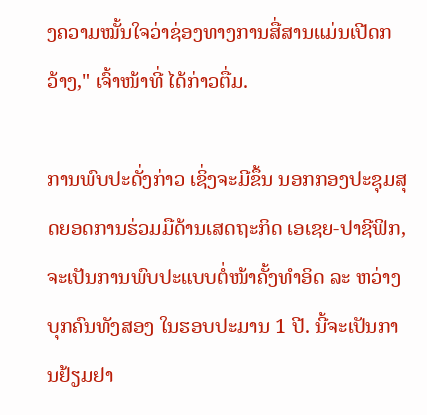ງຄວາມໝັ້ນໃຈວ່າຊ່ອງທາງການສື່ສານແມ່ນເປີດກວ້າງ," ເຈົ້າໜ້າທີ່ ໄດ້ກ່າວຕື່ມ.

ການພົບປະດັ່ງກ່າວ ເຊິ່ງຈະມີຂຶ້ນ ນອກກອງປະຊຸມສຸດຍອດການຮ່ວມມືດ້ານເສດຖະກິດ ເອເຊຍ-ປາຊີຟິກ, ຈະເປັນການພົບປະແບບຕໍ່ໜ້າຄັ້ງທຳອິດ ລະ ຫວ່າງບຸກຄົນທັງສອງ ໃນຮອບປະມານ 1 ປີ. ນີ້ຈະເປັນການຢ້ຽມຢາ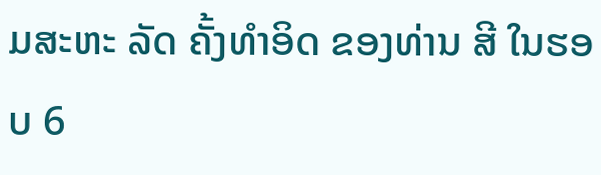ມສະຫະ ລັດ ຄັ້ງທຳອິດ ຂອງທ່ານ ສີ ໃນຮອບ 6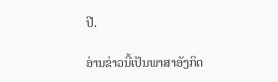ປີ.

ອ່ານຂ່າວນີ້ເປັນພາສາອັງກິດ